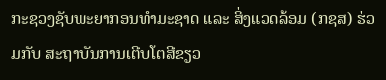ກະຊວງຊັບພະຍາກອນທຳມະຊາດ ແລະ ສິ່ງແວດລ້ອມ (ກຊສ) ຮ່ວມກັບ ສະຖາບັນການເຕີບໂຕສີຂຽວ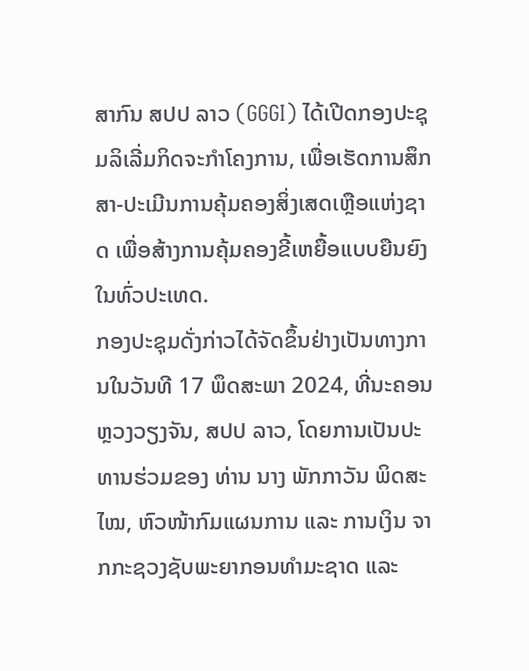ສາກົນ ສປປ ລາວ (GGGI) ໄດ້ເປີດກອງປະຊຸມລິເລີ່ມກິດຈະກຳໂຄງການ, ເພື່ອເຮັດການສຶກສາ-ປະເມີນການຄຸ້ມຄອງສິ່ງເສດເຫຼືອແຫ່ງຊາດ ເພື່ອສ້າງການຄຸ້ມຄອງຂີ້ເຫຍື້ອແບບຍືນຍົງໃນທົ່ວປະເທດ.
ກອງປະຊຸມດັ່ງກ່າວໄດ້ຈັດຂຶ້ນຢ່າງເປັນທາງການໃນວັນທີ 17 ພຶດສະພາ 2024, ທີ່ນະຄອນຫຼວງວຽງຈັນ, ສປປ ລາວ, ໂດຍການເປັນປະທານຮ່ວມຂອງ ທ່ານ ນາງ ພັກກາວັນ ພິດສະໄໝ, ຫົວໜ້າກົມແຜນການ ແລະ ການເງິນ ຈາກກະຊວງຊັບພະຍາກອນທຳມະຊາດ ແລະ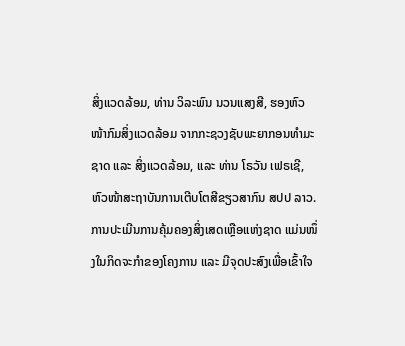ສິ່ງແວດລ້ອມ, ທ່ານ ວິລະພົນ ນວນແສງສີ, ຮອງຫົວໜ້າກົມສິ່ງແວດລ້ອມ ຈາກກະຊວງຊັບພະຍາກອນທຳມະຊາດ ແລະ ສິ່ງແວດລ້ອມ, ແລະ ທ່ານ ໂຣວັນ ເຟຣເຊີ, ຫົວໜ້າສະຖາບັນການເຕີບໂຕສີຂຽວສາກົນ ສປປ ລາວ.
ການປະເມີນການຄຸ້ມຄອງສິ່ງເສດເຫຼືອແຫ່ງຊາດ ແມ່ນໜຶ່ງໃນກິດຈະກຳຂອງໂຄງການ ແລະ ມີຈຸດປະສົງເພື່ອເຂົ້າໃຈ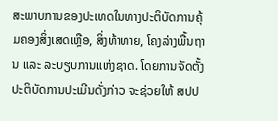ສະພາບການຂອງປະເທດໃນທາງປະຕິບັດການຄຸ້ມຄອງສິ່ງເສດເຫຼືອ, ສິ່ງທ້າທາຍ, ໂຄງລ່າງພື້ນຖານ ແລະ ລະບຽບການແຫ່ງຊາດ. ໂດຍການຈັດຕັ້ງປະຕິບັດການປະເມີນດັ່ງກ່າວ ຈະຊ່ວຍໃຫ້ ສປປ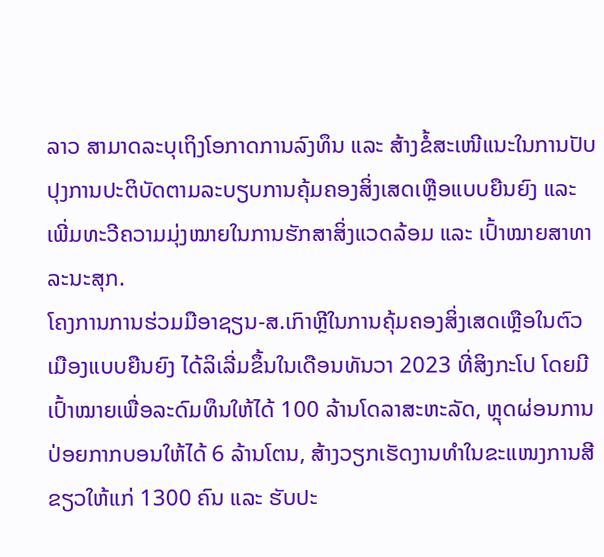ລາວ ສາມາດລະບຸເຖິງໂອກາດການລົງທຶນ ແລະ ສ້າງຂໍ້ສະເໜີແນະໃນການປັບປຸງການປະຕິບັດຕາມລະບຽບການຄຸ້ມຄອງສິ່ງເສດເຫຼືອແບບຍືນຍົງ ແລະ ເພີ່ມທະວີຄວາມມຸ່ງໝາຍໃນການຮັກສາສິ່ງແວດລ້ອມ ແລະ ເປົ້າໝາຍສາທາລະນະສຸກ.
ໂຄງການການຮ່ວມມືອາຊຽນ-ສ.ເກົາຫຼີໃນການຄຸ້ມຄອງສິ່ງເສດເຫຼືອໃນຕົວເມືອງແບບຍືນຍົງ ໄດ້ລິເລີ່ມຂຶ້ນໃນເດືອນທັນວາ 2023 ທີ່ສິງກະໂປ ໂດຍມີເປົ້າໝາຍເພື່ອລະດົມທຶນໃຫ້ໄດ້ 100 ລ້ານໂດລາສະຫະລັດ, ຫຼຸດຜ່ອນການປ່ອຍກາກບອນໃຫ້ໄດ້ 6 ລ້ານໂຕນ, ສ້າງວຽກເຮັດງານທຳໃນຂະແໜງການສີຂຽວໃຫ້ແກ່ 1300 ຄົນ ແລະ ຮັບປະ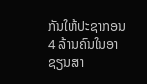ກັນໃຫ້ປະຊາກອນ 4 ລ້ານຄົນໃນອາຊຽນສາ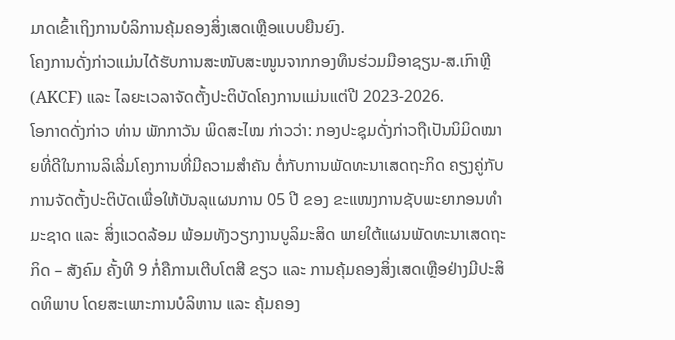ມາດເຂົ້າເຖິງການບໍລິການຄຸ້ມຄອງສິ່ງເສດເຫຼືອແບບຍືນຍົງ.
ໂຄງການດັ່ງກ່າວແມ່ນໄດ້ຮັບການສະໜັບສະໜູນຈາກກອງທຶນຮ່ວມມືອາຊຽນ-ສ.ເກົາຫຼີ (AKCF) ແລະ ໄລຍະເວລາຈັດຕັ້ງປະຕິບັດໂຄງການແມ່ນແຕ່ປີ 2023-2026.
ໂອກາດດັ່ງກ່າວ ທ່ານ ພັກກາວັນ ພິດສະໄໝ ກ່າວວ່າ: ກອງປະຊຸມດັ່ງກ່າວຖືເປັນນິມິດໝາຍທີ່ດີໃນການລິເລີ່ມໂຄງການທີ່ມີຄວາມສຳຄັນ ຕໍ່ກັບການພັດທະນາເສດຖະກິດ ຄຽງຄູ່ກັບການຈັດຕັ້ງປະຕິບັດເພື່ອໃຫ້ບັນລຸແຜນການ 05 ປີ ຂອງ ຂະແໜງການຊັບພະຍາກອນທຳມະຊາດ ແລະ ສິ່ງແວດລ້ອມ ພ້ອມທັງວຽກງານບູລິມະສິດ ພາຍໃຕ້ແຜນພັດທະນາເສດຖະກິດ – ສັງຄົມ ຄັ້ງທີ 9 ກໍ່ຄືການເຕີບໂຕສີ ຂຽວ ແລະ ການຄຸ້ມຄອງສິ່ງເສດເຫຼືອຢ່າງມີປະສິດທິພາບ ໂດຍສະເພາະການບໍລິຫານ ແລະ ຄຸ້ມຄອງ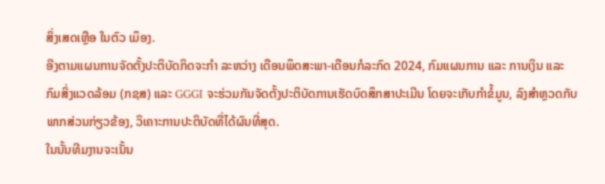ສິ່ງເສດເຫຼືອ ໃນຕົວ ເມຶອງ.
ອີງຕາມແຜນການຈັດຕັ້ງປະຕິບັດກິດຈະກຳ ລະຫວ່າງ ເດືອນພຶດສະພາ-ເດືອນກໍລະກົດ 2024, ກົມແຜນການ ແລະ ການເງິນ ແລະ ກົມສິ່ງແວດລ້ອມ (ກຊສ) ແລະ GGGI ຈະຮ່ວມກັນຈັດຕັ້ງປະຕິບັດການເຮັດບົດສຶກສາປະເມີນ ໂດຍຈະເກັບກໍາຂໍ້ມູນ, ລົງສຳຫຼວດກັບພາກສ່ວນກ່ຽວຂ້ອງ, ວິເຄາະການປະຕິບັດທີ່ໄດ້ຜົນທີ່ສຸດ.
ໃນນັ້ນທີມງານຈະເນັ້ນ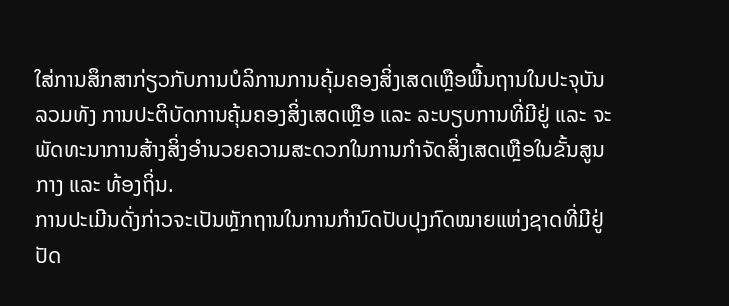ໃສ່ການສຶກສາກ່ຽວກັບການບໍລິການການຄຸ້ມຄອງສິ່ງເສດເຫຼືອພື້ນຖານໃນປະຈຸບັນ ລວມທັງ ການປະຕິບັດການຄຸ້ມຄອງສິ່ງເສດເຫຼືອ ແລະ ລະບຽບການທີ່ມີຢູ່ ແລະ ຈະພັດທະນາການສ້າງສິ່ງອໍານວຍຄວາມສະດວກໃນການກໍາຈັດສິ່ງເສດເຫຼືອໃນຂັ້ນສູນກາງ ແລະ ທ້ອງຖິ່ນ.
ການປະເມີນດັ່ງກ່າວຈະເປັນຫຼັກຖານໃນການກຳນົດປັບປຸງກົດໝາຍແຫ່ງຊາດທີ່ມີຢູ່ປັດ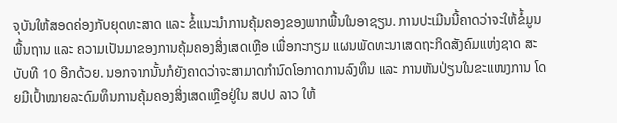ຈຸບັນໃຫ້ສອດຄ່ອງກັບຍຸດທະສາດ ແລະ ຂໍ້ແນະນຳການຄຸ້ມຄອງຂອງພາກພື້ນໃນອາຊຽນ. ການປະເມີນນີ້ຄາດວ່າຈະໃຫ້ຂໍ້ມູນພື້ນຖານ ແລະ ຄວາມເປັນມາຂອງການຄຸ້ມຄອງສິ່ງເສດເຫຼືອ ເພື່ອກະກຽມ ແຜນພັດທະນາເສດຖະກິດສັງຄົມແຫ່ງຊາດ ສະບັບທີ 10 ອີກດ້ວຍ. ນອກຈາກນັ້ນກໍຍັງຄາດວ່າຈະສາມາດກໍານົດໂອກາດການລົງທຶນ ແລະ ການຫັນປ່ຽນໃນຂະແໜງການ ໂດຍມີເປົ້າໝາຍລະດົມທຶນການຄຸ້ມຄອງສິ່ງເສດເຫຼືອຢູ່ໃນ ສປປ ລາວ ໃຫ້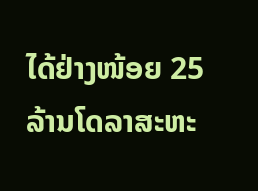ໄດ້ຢ່າງໜ້ອຍ 25 ລ້ານໂດລາສະຫະ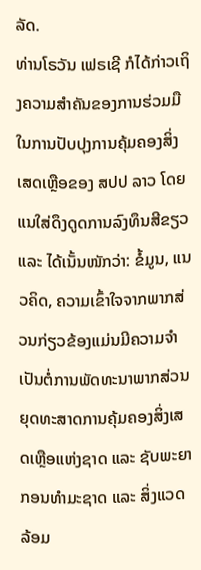ລັດ.
ທ່ານໂຣວັນ ເຟຣເຊີ ກໍໄດ້ກ່າວເຖິງຄວາມສຳຄັນຂອງການຮ່ວມມືໃນການປັບປຸງການຄຸ້ມຄອງສິ່ງເສດເຫຼືອຂອງ ສປປ ລາວ ໂດຍແນໃສ່ດຶງດູດການລົງທຶນສີຂຽວ ແລະ ໄດ້ເນັ້ນໜັກວ່າ: ຂໍ້ມູນ, ແນວຄິດ, ຄວາມເຂົ້າໃຈຈາກພາກສ່ວນກ່ຽວຂ້ອງແມ່ນມີຄວາມຈຳເປັນຕໍ່ການພັດທະນາພາກສ່ວນ ຍຸດທະສາດການຄຸ້ມຄອງສິ່ງເສດເຫຼືອແຫ່ງຊາດ ແລະ ຊັບພະຍາກອນທຳມະຊາດ ແລະ ສິ່ງແວດລ້ອມ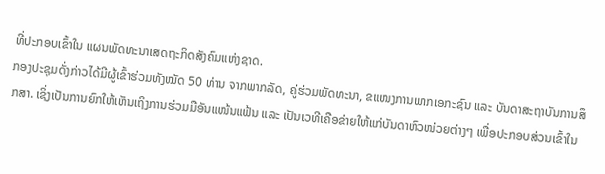ທີ່ປະກອບເຂົ້າໃນ ແຜນພັດທະນາເສດຖະກິດສັງຄົມແຫ່ງຊາດ.
ກອງປະຊຸມດັ່ງກ່າວໄດ້ມີຜູ້ເຂົ້າຮ່ວມທັງໝັດ 50 ທ່ານ ຈາກພາກລັດ, ຄູ່ຮ່ວມພັດທະນາ, ຂແໜງການພາກເອກະຊົນ ແລະ ບັນດາສະຖາບັນການສຶກສາ. ເຊິ່ງເປັນການຍົກໃຫ້ເຫັນເຖິງການຮ່ວມມືອັນແໜ້ນແຟ້ນ ແລະ ເປັນເວທີເຄືອຂ່າຍໃຫ້ແກ່ບັນດາຫົວໜ່ວຍຕ່າງໆ ເພື່ອປະກອບສ່ວນເຂົ້າໃນ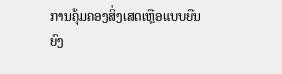ການຄຸ້ມຄອງສິ່ງເສດເຫຼືອແບບຍືນຍົງ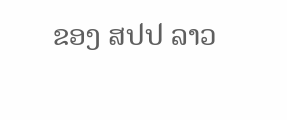ຂອງ ສປປ ລາວ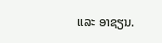ແລະ ອາຊຽນ.